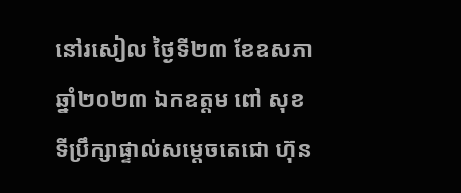នៅរសៀល ថ្ងៃទី២៣ ខែឧសភា ឆ្នាំ២០២៣ ឯកឧត្តម ពៅ សុខ ទីប្រឹក្សាផ្ទាល់សម្តេចតេជោ ហ៊ុន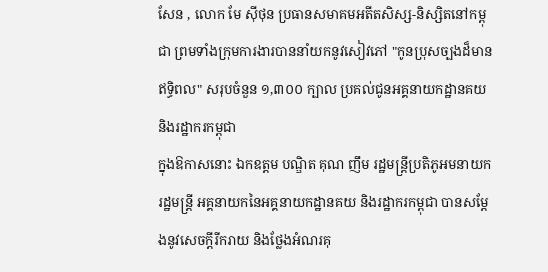សែន , លោក មែ ស៊ីថុន ប្រធានសមាគមអតីតសិស្ស-និស្សិតនៅកម្ពុជា ព្រមទាំងក្រុមការងារបាននាំយកនូវសៀវភៅ "កូនប្រុសច្បងដ៏មានឥទ្ធិពល" សរុបចំនួន ១,៣០០ ក្បាល ប្រគល់ជូនអគ្គនាយកដ្ឋានគយ និងរដ្ឋាករកម្ពុជា
ក្នុងឱកាសនោះ ឯកឧត្តម បណ្ឌិត គុណ ញឹម រដ្ឋមន្ត្រីប្រតិភូអមនាយករដ្ឋមន្ត្រី អគ្គនាយកនៃអគ្គនាយកដ្ឋានគយ និងរដ្ឋាករកម្ពុជា បានសម្តែងនូវសេចក្តីរីករាយ និងថ្លែងអំណរគុ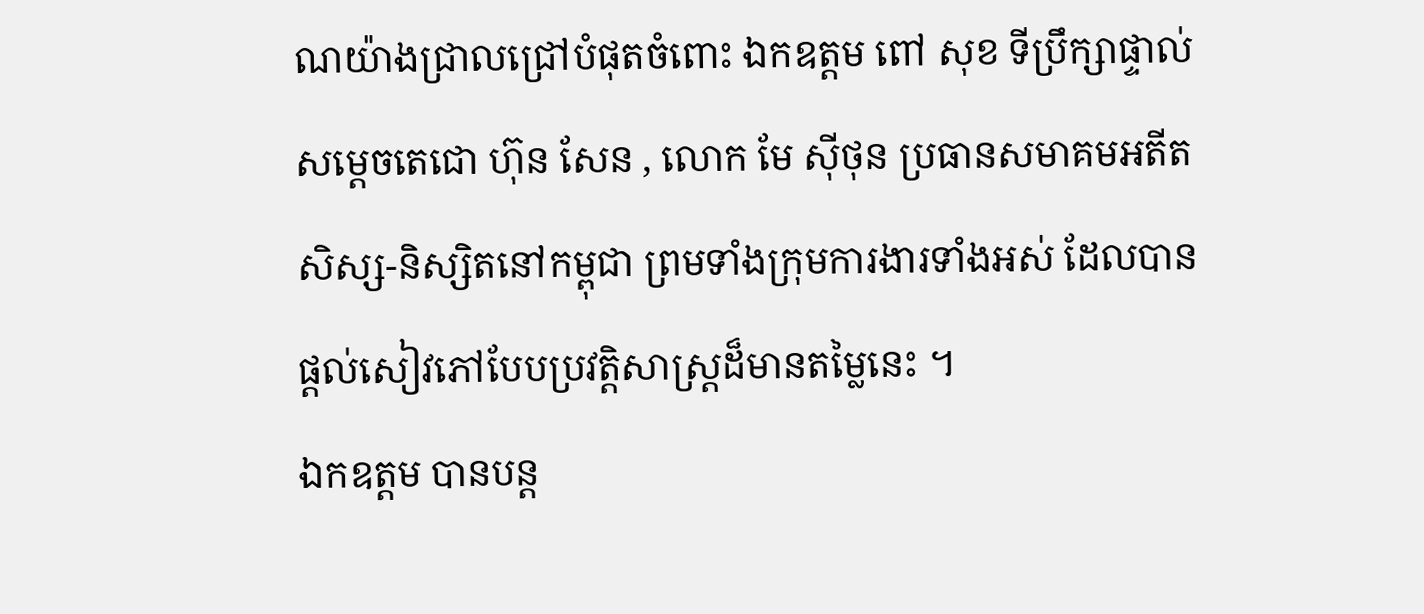ណយ៉ាងជ្រាលជ្រៅបំផុតចំពោះ ឯកឧត្តម ពៅ សុខ ទីប្រឹក្សាផ្ទាល់សម្តេចតេជោ ហ៊ុន សែន , លោក មែ ស៊ីថុន ប្រធានសមាគមអតីតសិស្ស-និស្សិតនៅកម្ពុជា ព្រមទាំងក្រុមការងារទាំងអស់ ដែលបានផ្តល់សៀវភៅបែបប្រវត្តិសាស្ត្រដ៏មានតម្លៃនេះ ។
ឯកឧត្តម បានបន្ត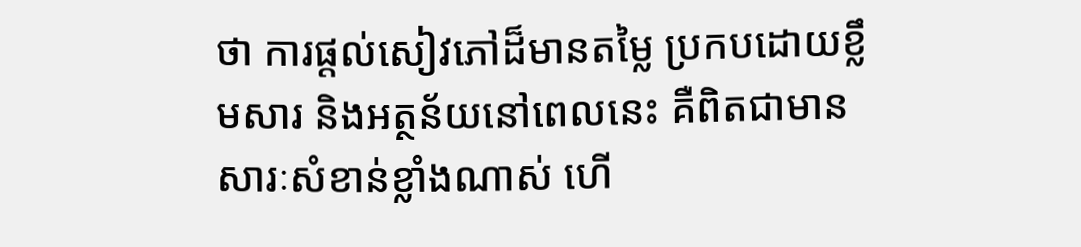ថា ការផ្តល់សៀវភៅដ៏មានតម្លៃ ប្រកបដោយខ្លឹមសារ និងអត្ថន័យនៅពេលនេះ គឺពិតជាមានសារៈសំខាន់ខ្លាំងណាស់ ហើ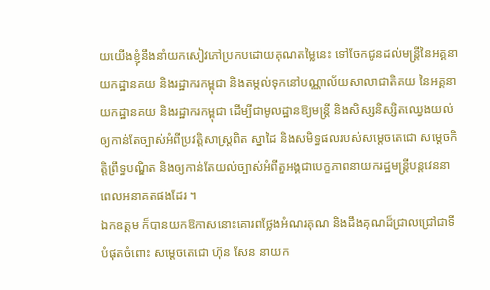យយើងខ្ញុំនឹងនាំយកសៀវភៅប្រកបដោយគុណតម្លៃនេះ ទៅចែកជូនដល់មន្ត្រីនៃអគ្គនាយកដ្ឋានគយ និងរដ្ឋាករកម្ពុជា និងតម្កល់ទុកនៅបណ្ណាល័យសាលាជាតិគយ នៃអគ្គនាយកដ្ឋានគយ និងរដ្ឋាករកម្ពុជា ដើម្បីជាមូលដ្ឋានឱ្យមន្ត្រី និងសិស្សនិស្សិតឈ្វេងយល់ឲ្យកាន់តែច្បាស់អំពីប្រវត្តិសាស្រ្តពិត ស្នាដៃ និងសមិទ្ធផលរបស់សម្តេចតេជោ សម្តេចកិត្តិព្រឹទ្ធបណ្ឌិត និងឲ្យកាន់តែយល់ច្បាស់អំពីតួអង្គជាបេក្ខភាពនាយករដ្ឋមន្ត្រីបន្តវេននាពេលអនាគតផងដែរ ។
ឯកឧត្តម ក៏បានយកឱកាសនោះគោរពថ្លែងអំណរគុណ និងដឹងគុណដ៏ជ្រាលជ្រៅជាទីបំផុតចំពោះ សម្ដេចតេជោ ហ៊ុន សែន នាយក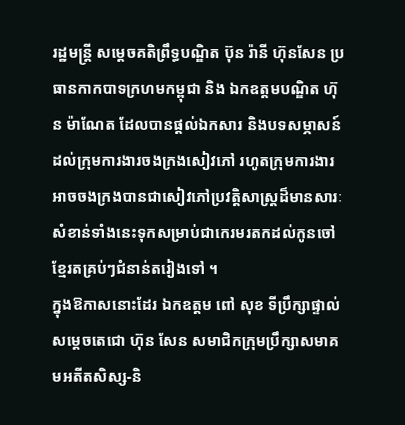រដ្ឋមន្ត្រី សម្តេចគតិព្រឹទ្ធបណ្ឌិត ប៊ុន រ៉ានី ហ៊ុនសែន ប្រធានកាកបាទក្រហមកម្ពុជា និង ឯកឧត្តមបណ្ឌិត ហ៊ុន ម៉ាណែត ដែលបានផ្ដល់ឯកសារ និងបទសម្ភាសន៍ដល់ក្រុមការងារចងក្រងសៀវភៅ រហូតក្រុមការងារអាចចងក្រងបានជាសៀវភៅប្រវត្តិសាស្ត្រដ៏មានសារៈសំខាន់ទាំងនេះទុកសម្រាប់ជាកេរមរតកដល់កូនចៅខ្មែរតគ្រប់ៗជំនាន់តរៀងទៅ ។
ក្នុងឱកាសនោះដែរ ឯកឧត្តម ពៅ សុខ ទីប្រឹក្សាផ្ទាល់សម្តេចតេជោ ហ៊ុន សែន សមាជិកក្រុមប្រឹក្សាសមាគមអតីតសិស្ស-និ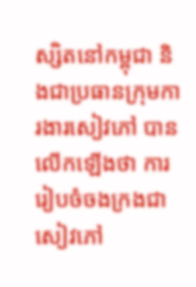ស្សិតនៅកម្ពុជា និងជាប្រធានក្រុមការងារសៀវភៅ បានលើកឡើងថា ការរៀបចំចងក្រងជាសៀវភៅ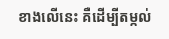ខាងលើនេះ គឺដើម្បីតម្កល់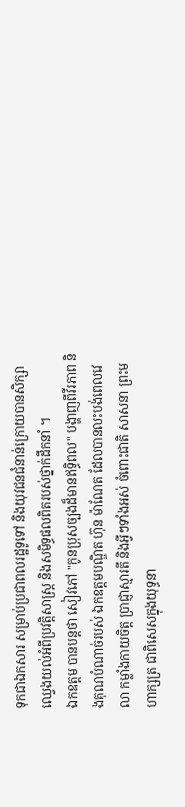ទុកជាឯកសារ សម្រាប់ប្រជាពលរដ្ឋទូទៅ និងយុវជនជំនាន់ក្រោយបានសិក្សាឈ្វេងយល់អំពីប្រវត្តិសាស្ត្រ និងសមិទ្ធផលពិតរបស់ថ្នាក់ដឹកនាំ ។
ឯកឧត្តម បានបន្តថា សៀវភៅ "កូនប្រុសច្បងដ៏មានឥទ្ធិពល" បង្ហាញពីវីរភាព និងគុណបំណាច់របស់ ឯកឧត្តមបណ្ឌិត ហ៊ុន ម៉ាណែត ដែលបានលះបង់ពេលវេលា កម្លាំងកាយចិត្ត ប្រាជ្ញាស្មារតី និងអ្វីៗទាំងអស់ ចំពោះជាតិ សាសនា ព្រះមហាក្សត្រ ជាពិសេសក្នុងយុទ្ធនា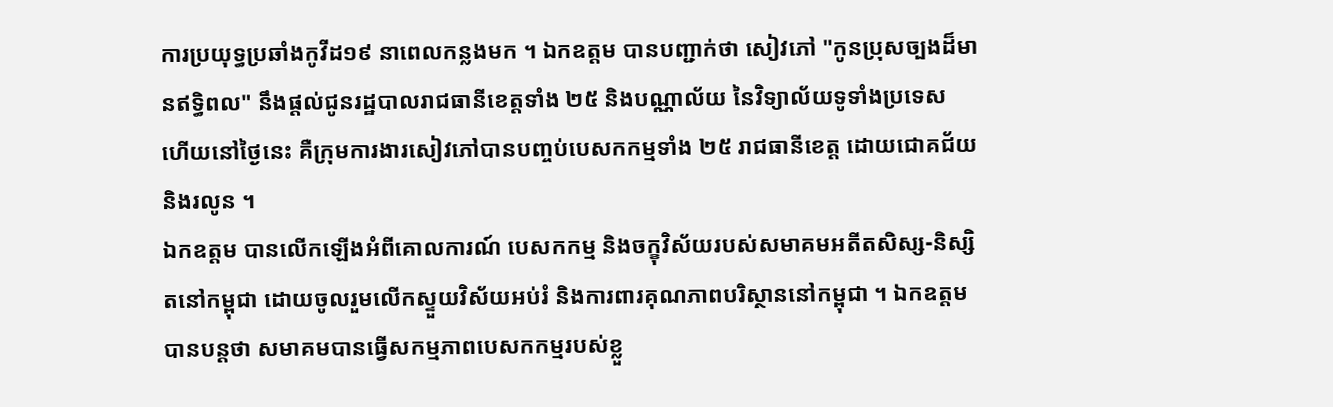ការប្រយុទ្ធប្រឆាំងកូវីដ១៩ នាពេលកន្លងមក ។ ឯកឧត្តម បានបញ្ជាក់ថា សៀវភៅ "កូនប្រុសច្បងដ៏មានឥទ្ធិពល" នឹងផ្តល់ជូនរដ្ឋបាលរាជធានីខេត្តទាំង ២៥ និងបណ្ណាល័យ នៃវិទ្យាល័យទូទាំងប្រទេស ហើយនៅថ្ងៃនេះ គឺក្រុមការងារសៀវភៅបានបញ្ចប់បេសកកម្មទាំង ២៥ រាជធានីខេត្ត ដោយជោគជ័យ និងរលូន ។
ឯកឧត្តម បានលើកឡើងអំពីគោលការណ៍ បេសកកម្ម និងចក្ខុវិស័យរបស់សមាគមអតីតសិស្ស-និស្សិតនៅកម្ពុជា ដោយចូលរួមលើកស្ទួយវិស័យអប់រំ និងការពារគុណភាពបរិស្ថាននៅកម្ពុជា ។ ឯកឧត្តម បានបន្តថា សមាគមបានធ្វើសកម្មភាពបេសកកម្មរបស់ខ្លួ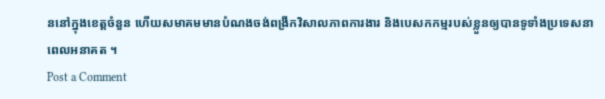ននៅក្នុងខេត្តចំនួន ហើយសមាគមមានបំណងចង់ពង្រីកវិសាលភាពការងារ និងបេសកកម្មរបស់ខ្លួនឲ្យបានទូទាំងប្រទេសនាពេលអនាគត ។
Post a Comment